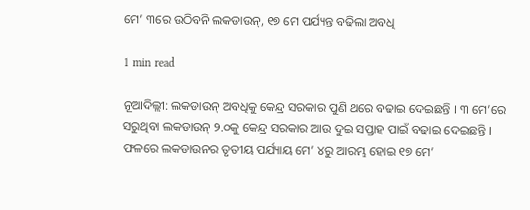ମେ’ ୩ରେ ଉଠିବନି ଲକଡାଉନ୍, ୧୭ ମେ ପର୍ଯ୍ୟନ୍ତ ବଢିଲା ଅବଧି

1 min read

ନୂଆଦିଲ୍ଲୀ: ଲକଡାଉନ୍ ଅବଧିକୁ କେନ୍ଦ୍ର ସରକାର ପୁଣି ଥରେ ବଢାଇ ଦେଇଛନ୍ତି । ୩ ମେ’ରେ ସରୁଥିବା ଲକଡାଉନ୍ ୨.୦କୁ କେନ୍ଦ୍ର ସରକାର ଆଉ ଦୁଇ ସପ୍ତାହ ପାଇଁ ବଢାଇ ଦେଇଛନ୍ତି । ଫଳରେ ଲକଡାଉନର ତୃତୀୟ ପର୍ଯ୍ୟାୟ ମେ’ ୪ରୁ ଆରମ୍ଭ ହୋଇ ୧୭ ମେ’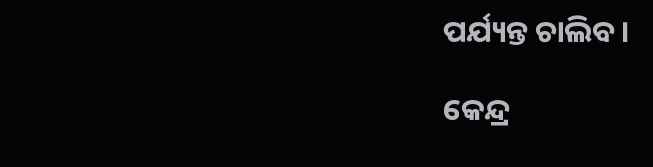ପର୍ଯ୍ୟନ୍ତ ଚାଲିବ ।

କେନ୍ଦ୍ର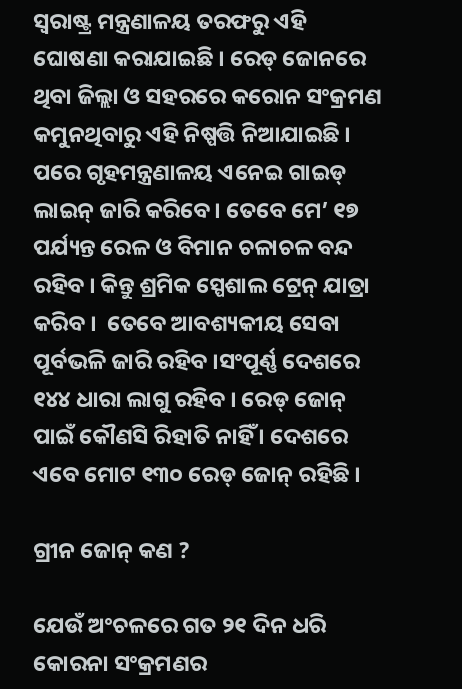ସ୍ୱରାଷ୍ଟ୍ର ମନ୍ତ୍ରଣାଳୟ ତରଫରୁ ଏହି ଘୋଷଣା କରାଯାଇଛି । ରେଡ୍ ଜୋନରେ ଥିବା ଜିଲ୍ଲା ଓ ସହରରେ କରୋନ ସଂକ୍ରମଣ କମୁନଥିବାରୁ ଏହି ନିଷ୍ପତ୍ତି ନିଆଯାଇଛି । ପରେ ଗୃହମନ୍ତ୍ରଣାଳୟ ଏନେଇ ଗାଇଡ୍ ଲାଇନ୍ ଜାରି କରିବେ । ତେବେ ମେ’ ୧୭ ପର୍ଯ୍ୟନ୍ତ ରେଳ ଓ ବିମାନ ଚଳାଚଳ ବନ୍ଦ ରହିବ । କିନ୍ତୁ ଶ୍ରମିକ ସ୍ପେଶାଲ ଟ୍ରେନ୍ ଯାତ୍ରା କରିବ ।  ତେବେ ଆବଶ୍ୟକୀୟ ସେବା ପୂର୍ବଭଳି ଜାରି ରହିବ ।ସଂପୂର୍ଣ୍ଣ ଦେଶରେ ୧୪୪ ଧାରା ଲାଗୁ ରହିବ । ରେଡ୍ ଜୋନ୍ ପାଇଁ କୌଣସି ରିହାତି ନାହିଁ । ଦେଶରେ ଏବେ ମୋଟ ୧୩୦ ରେଡ୍ ଜୋନ୍ ରହିଛି ।

ଗ୍ରୀନ ଜୋନ୍ କଣ ?

ଯେଉଁ ଅଂଚଳରେ ଗତ ୨୧ ଦିନ ଧରି କୋରନା ସଂକ୍ରମଣର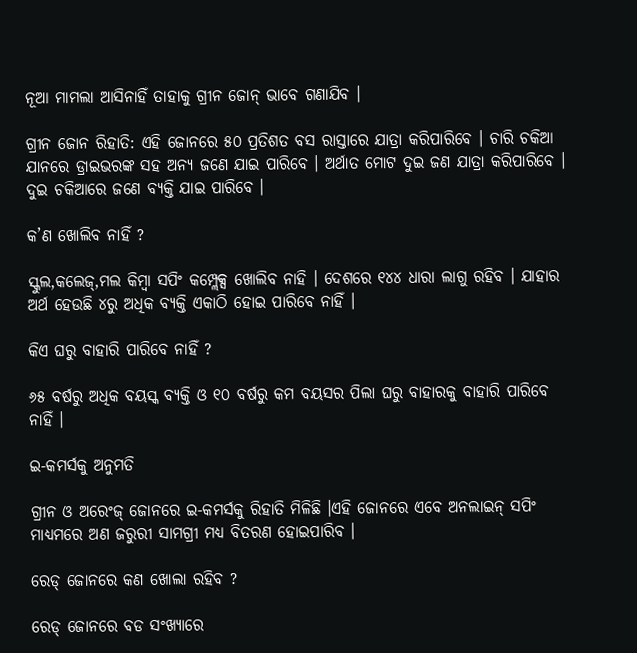ନୂଆ ମାମଲା ଆସିନାହିଁ ତାହାକୁ ଗ୍ରୀନ ଜୋନ୍ ଭାବେ ଗଣାଯିବ ।

ଗ୍ରୀନ ଜୋନ ରିହାତି: ଏହି ଜୋନରେ ୫୦ ପ୍ରତିଶତ ବସ ରାସ୍ତାରେ ଯାତ୍ରା କରିପାରିବେ । ଚାରି ଚକିଆ ଯାନରେ ଡ୍ରାଇଭରଙ୍କ ସହ ଅନ୍ୟ ଜଣେ ଯାଇ ପାରିବେ । ଅର୍ଥାତ ମୋଟ ଦୁଇ ଜଣ ଯାତ୍ରା କରିପାରିବେ । ଦୁଇ ଚକିଆରେ ଜଣେ ବ୍ୟକ୍ତି ଯାଇ ପାରିବେ ।

କ’ଣ ଖୋଲିବ ନାହିଁ ?

ସ୍କୁଲ,କଲେଜ୍,ମଲ କିମ୍ବା ସପିଂ କମ୍ପ୍ଲେକ୍ସ ଖୋଲିବ ନାହି । ଦେଶରେ ୧୪୪ ଧାରା ଲାଗୁ ରହିବ । ଯାହାର ଅର୍ଥ ହେଉଛି ୪ରୁ ଅଧିକ ବ୍ୟକ୍ତି ଏକାଠି ହୋଇ ପାରିବେ ନାହିଁ ।

କିଏ ଘରୁ ବାହାରି ପାରିବେ ନାହିଁ ?

୬୫ ବର୍ଷରୁ ଅଧିକ ବୟସ୍କ ବ୍ୟକ୍ତି ଓ ୧୦ ବର୍ଷରୁ କମ ବୟସର ପିଲା ଘରୁ ବାହାରକୁ ବାହାରି ପାରିବେ ନାହିଁ ।

ଇ-କମର୍ସକୁ ଅନୁମତି

ଗ୍ରୀନ ଓ ଅରେଂଜ୍ ଜୋନରେ ଇ-କମର୍ସକୁ ରିହାତି ମିଳିଛି ।ଏହି ଜୋନରେ ଏବେ ଅନଲାଇନ୍ ସପିଂ ମାଧ୍ୟମରେ ଅଣ ଜରୁରୀ ସାମଗ୍ରୀ ମଧ୍ୟ ବିତରଣ ହୋଇପାରିବ ।

ରେଡ୍ ଜୋନରେ କଣ ଖୋଲା ରହିବ ?

ରେଡ୍ ଜୋନରେ ବଡ ସଂଖ୍ୟାରେ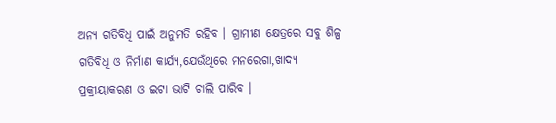ଅନ୍ୟ ଗତିବିଧି ପାଇଁ ଅନୁମତି ରହିବ । ଗ୍ରାମୀଣ କ୍ଷେତ୍ରରେ ସବୁ ଶିଳ୍ପ ଗତିବିଧି ଓ ନିର୍ମାଣ କାର୍ଯ୍ୟ,ଯେଉଁଥିରେ ମନରେଗା,ଖାଦ୍ୟ ପ୍ରକ୍ରୀୟାକରଣ ଓ ଇଟା ଭାଟି ଚାଲି ପାରିବ ।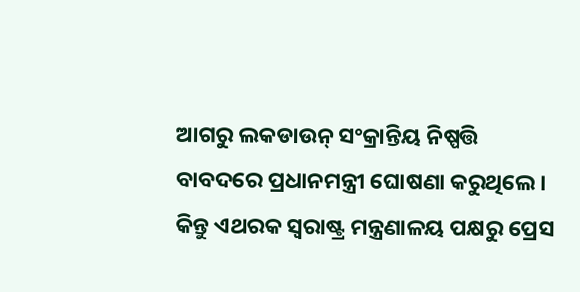ଆଗରୁ ଲକଡାଉନ୍ ସଂକ୍ରାନ୍ତିୟ ନିଷ୍ପତ୍ତି ବାବଦରେ ପ୍ରଧାନମନ୍ତ୍ରୀ ଘୋଷଣା କରୁଥିଲେ । କିନ୍ତୁ ଏଥରକ ସ୍ୱରାଷ୍ଟ୍ର ମନ୍ତ୍ରଣାଳୟ ପକ୍ଷରୁ ପ୍ରେସ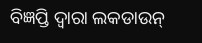ବିଜ୍ଞପ୍ତି ଦ୍ୱାରା ଲକଡାଉନ୍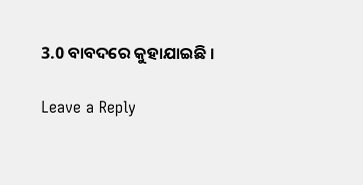3.0 ବାବଦରେ କୁହାଯାଇଛି ।

Leave a Reply